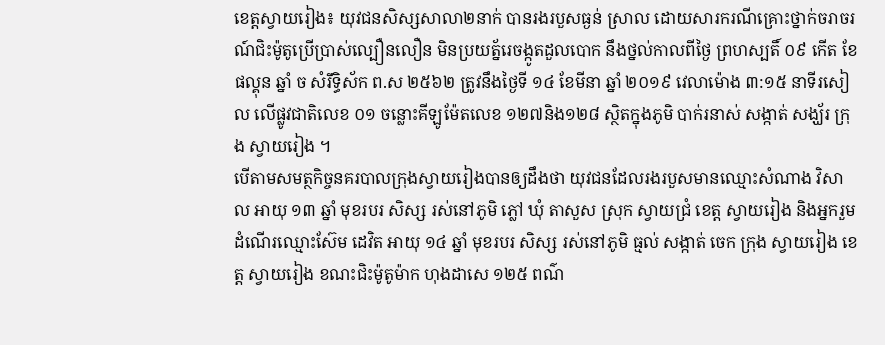ខេត្តស្វាយរៀង៖ យុវជនសិស្សសាលា២នាក់ បានរងរបួសធ្ងន់ ស្រាល ដោយសារករណីគ្រោះថ្នាក់ចរាចរណ៍ជិះម៉ូតូប្រើប្រាស់ល្បឿនលឿន មិនប្រយត្ន័រេចង្កូតដួលបោក នឹងថ្នល់កាលពីថ្ងៃ ព្រហស្បតិ៍ ០៩ កើត ខែ ផល្គុន ឆ្នាំ ច សំរឹទ្ធិស័ក ព.ស ២៥៦២ ត្រូវនឹងថ្ងៃទី ១៤ ខែមីនា ឆ្នាំ ២០១៩ វេលាម៉ោង ៣:១៥ នាទីរសៀល លើផ្លូវជាតិលេខ ០១ ចន្លោះគីឡូម៉ែតលេខ ១២៧និង១២៨ ស្ថិតក្នុងភូមិ បាក់រនាស់ សង្កាត់ សង្ឃ័រ ក្រុង ស្វាយរៀង ។
បើតាមសមត្ថកិច្ចនគរបាលក្រុងស្វាយរៀងបានឲ្យដឹងថា យុវជនដែលរងរបួសមានឈ្មោះសំណាង វិសាល អាយុ ១៣ ឆ្នាំ មុខរបរ សិស្ស រស់នៅភូមិ ភ្លៅ ឃុំ តាសួស ស្រុក ស្វាយជ្រំ ខេត្ត ស្វាយរៀង និងអ្នករួមដំណើរឈ្មោះស៊ែម ដេវិត អាយុ ១៤ ឆ្នាំ មុខរបរ សិស្ស រស់នៅភូមិ ធ្មល់ សង្កាត់ ចេក ក្រុង ស្វាយរៀង ខេត្ត ស្វាយរៀង ខណះជិះម៉ូតូម៉ាក ហុងដាសេ ១២៥ ពណ៌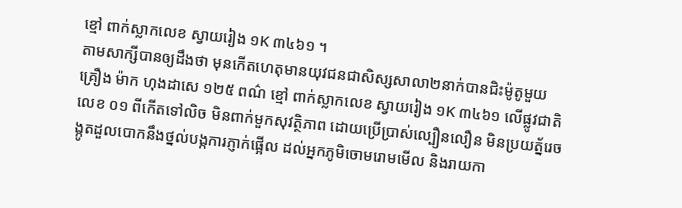ខ្មៅ ពាក់ស្លាកលេខ ស្វាយរៀង ១K ៣៤៦១ ។
តាមសាក្សីបានឲ្យដឹងថា មុនកើតហេតុមានយុវជនជាសិស្សសាលា២នាក់បានជិះម៉ូតូមួយគ្រឿង ម៉ាក ហុងដាសេ ១២៥ ពណ៌ ខ្មៅ ពាក់ស្លាកលេខ ស្វាយរៀង ១K ៣៤៦១ លើផ្លូវជាតិលេខ ០១ ពីកើតទៅលិច មិនពាក់មួកសុវត្ថិភាព ដោយប្រើប្រាស់ល្បឿនលឿន មិនប្រយត្ន័រេចង្កូតដួលបោកនឹងថ្នល់បង្កការភ្ញាក់ផ្អើល ដល់អ្នកភូមិចោមរោមមើល និងរាយកា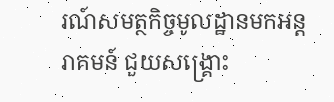រណ៍សមត្ថកិច្ចមូលដ្ឋានមកអន្តរាគមន៍ ជួយសង្គ្រោះ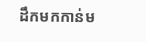ដឹកមកកាន់ម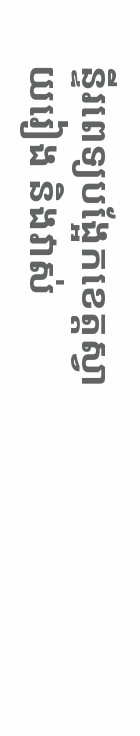ន្ទីរពេទ្យបង្អែកខេត្តស្វាយរៀង និងវាស់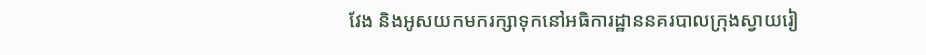វែង និងអូសយកមករក្សាទុកនៅអធិការដ្ឋាននគរបាលក្រុងស្វាយរៀ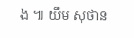ង ៕ យឹម សុថាន